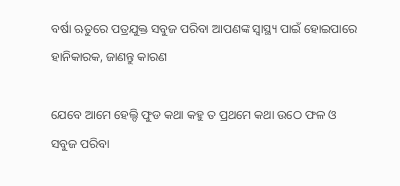ବର୍ଷା ଋତୁରେ ପତ୍ରଯୁକ୍ତ ସବୁଜ ପରିବା ଆପଣଙ୍କ ସ୍ୱାସ୍ଥ୍ୟ ପାଇଁ ହୋଇପାରେ ହାନିକାରକ, ଜାଣନ୍ତୁ କାରଣ

ଯେବେ ଆମେ ହେଲ୍ଦି ଫୁଡ କଥା କହୁ ତ ପ୍ରଥମେ କଥା ଉଠେ ଫଳ ଓ ସବୁଜ ପରିବା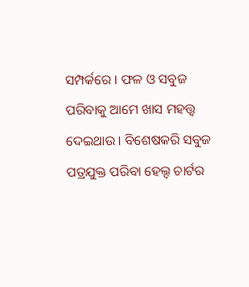ସମ୍ପର୍କରେ । ଫଳ ଓ ସବୁଜ ପରିବାକୁ ଆମେ ଖାସ ମହତ୍ତ୍ୱ ଦେଇଥାଉ । ବିଶେଷକରି ସବୁଜ ପତ୍ରଯୁକ୍ତ ପରିବା ହେଲ୍ଦ ଚାର୍ଟର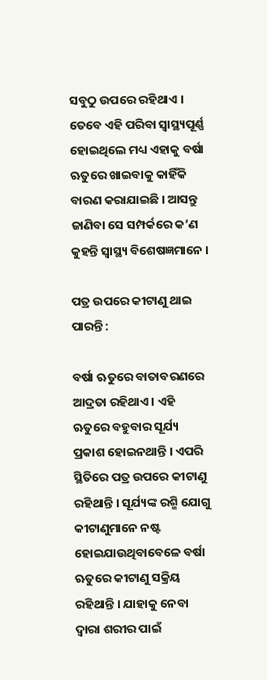ସବୁଠୁ ଉପରେ ରହିଥାଏ । ତେବେ ଏହି ପରିବା ସ୍ୱାସ୍ଥ୍ୟପୂର୍ଣ୍ଣ ହୋଇଥିଲେ ମଧ୍ୟ ଏହାକୁ ବର୍ଷା ଋତୁରେ ଖାଇବାକୁ କାହିଁକି ବାରଣ କରାଯାଇଛି । ଆସନ୍ତୁ ଜାଣିବା ସେ ସମ୍ପର୍କରେ କ’ଣ କୁହନ୍ତି ସ୍ୱାସ୍ଥ୍ୟ ବିଶେଷଜ୍ଞମାନେ ।

ପତ୍ର ଉପରେ କୀଟାଣୁ ଥାଇ ପାରନ୍ତି :

ବର୍ଷା ଋତୁରେ ବାତାବରଣରେ ଆଦ୍ରତା ରହିଥାଏ । ଏହି ଋତୁରେ ବହୁବାର ସୂର୍ଯ୍ୟ ପ୍ରକାଶ ହୋଇନଥାନ୍ତି । ଏପରି ସ୍ଥିତିରେ ପତ୍ର ଉପରେ କୀଟାଣୁ ରହିଥାନ୍ତି । ସୂର୍ଯ୍ୟଙ୍କ ରଶ୍ମି ଯୋଗୁ କୀଟାଣୁମାନେ ନଷ୍ଟ ହୋଇଯାଉଥିବାବେଳେ ବର୍ଷା ଋତୁରେ କୀଟାଣୁ ସକ୍ରିୟ ରହିଥାନ୍ତି । ଯାହାକୁ ନେବା ଦ୍ୱାରା ଶରୀର ପାଇଁ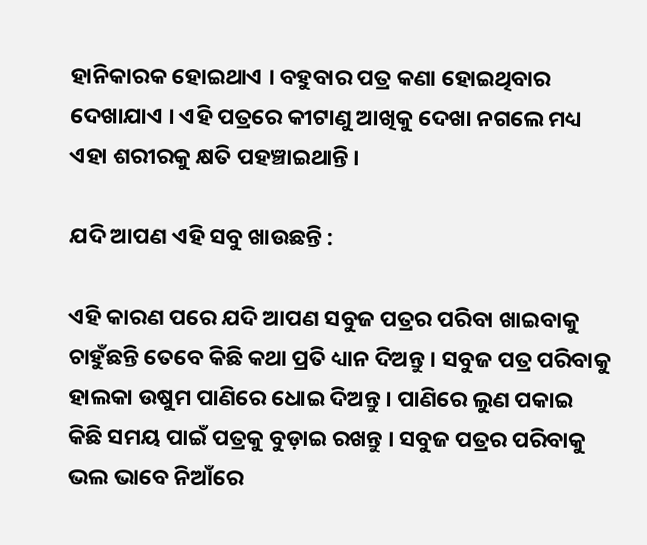ହାନିକାରକ ହୋଇଥାଏ । ବହୁବାର ପତ୍ର କଣା ହୋଇଥିବାର ଦେଖାଯାଏ । ଏହି ପତ୍ରରେ କୀଟାଣୁ ଆଖିକୁ ଦେଖା ନଗଲେ ମଧ୍ୟ ଏହା ଶରୀରକୁ କ୍ଷତି ପହଞ୍ଚାଇଥାନ୍ତି ।

ଯଦି ଆପଣ ଏହି ସବୁ ଖାଉଛନ୍ତି :

ଏହି କାରଣ ପରେ ଯଦି ଆପଣ ସବୁଜ ପତ୍ରର ପରିବା ଖାଇବାକୁ ଚାହୁଁଛନ୍ତି ତେବେ କିଛି କଥା ପ୍ରତି ଧ୍ୟାନ ଦିଅନ୍ତୁ । ସବୁଜ ପତ୍ର ପରିବାକୁ ହାଲକା ଉଷୁମ ପାଣିରେ ଧୋଇ ଦିଅନ୍ତୁ । ପାଣିରେ ଲୁଣ ପକାଇ କିଛି ସମୟ ପାଇଁ ପତ୍ରକୁ ବୁଡ଼ାଇ ରଖନ୍ତୁ । ସବୁଜ ପତ୍ରର ପରିବାକୁ ଭଲ ଭାବେ ନିଆଁରେ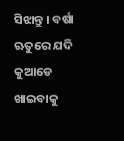ସିଝାନ୍ତୁ । ବର୍ଷା ଋତୁରେ ଯଦି କୁଆଡେ ଖାଇବାକୁ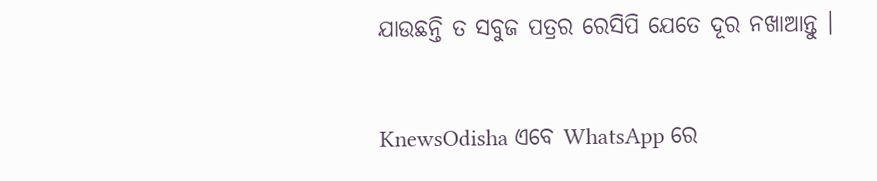ଯାଉଛନ୍ତି ତ ସବୁଜ ପତ୍ରର ରେସିପି ଯେତେ ଦୂର ନଖାଆନ୍ତୁ ।


KnewsOdisha ଏବେ WhatsApp ରେ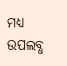ମଧ୍ୟ ଉପଲବ୍ଧ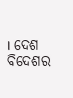। ଦେଶ ବିଦେଶର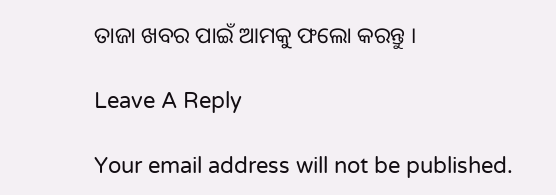ତାଜା ଖବର ପାଇଁ ଆମକୁ ଫଲୋ କରନ୍ତୁ ।

Leave A Reply

Your email address will not be published.